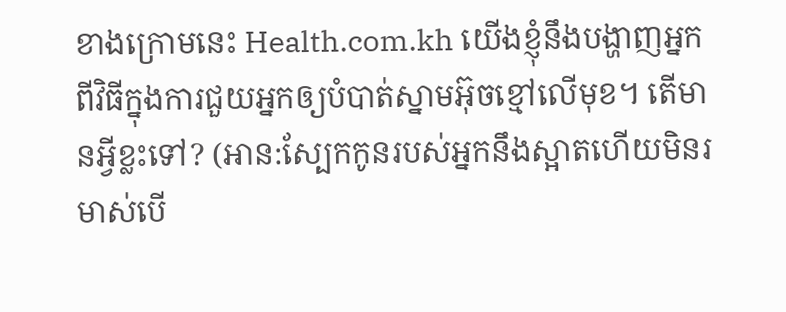ខាងក្រោមនេះ Health.com.kh យើងខ្ញុំនឹងបង្ហាញអ្នកពីវិធីក្នុងការជួយអ្នកឲ្យបំបាត់ស្នាមអ៊ុចខ្មៅលើមុខ។ តើមានអ្វីខ្លះទៅ? (អាន:ស្បែកកូនរបស់អ្នកនឹងស្អាតហើយមិនរមាស់បើ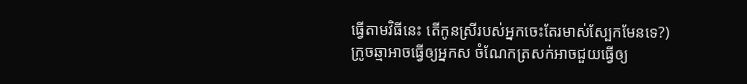ធ្វើតាមវិធីនេះ តើកូនស្រីរបស់អ្នកចេះតែរមាស់ស្បែកមែនទេ?)
ក្រូចឆ្មាអាចធ្វើឲ្យអ្នកស ចំណែកត្រសក់អាចជួយធ្វើឲ្យ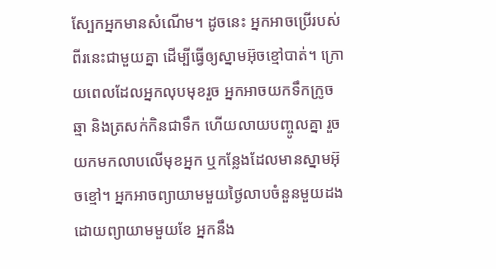ស្បែកអ្នកមានសំណើម។ ដូចនេះ អ្នកអាចប្រើរបស់ពីរនេះជាមួយគ្នា ដើម្បីធ្វើឲ្យស្នាមអ៊ុចខ្មៅបាត់។ ក្រោយពេលដែលអ្នកលុបមុខរួច អ្នកអាចយកទឹកក្រូចឆ្មា និងត្រសក់កិនជាទឹក ហើយលាយបញ្ចូលគ្នា រួចយកមកលាបលើមុខអ្នក ឬកន្លែងដែលមានស្នាមអ៊ុចខ្មៅ។ អ្នកអាចព្យាយាមមួយថ្ងៃលាបចំនួនមួយដង ដោយព្យាយាមមួយខែ អ្នកនឹង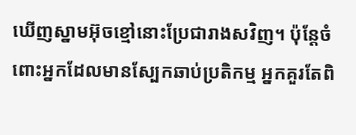ឃើញស្នាមអ៊ុចខ្មៅនោះប្រែជារាងសវិញ។ ប៉ុន្តែចំពោះអ្នកដែលមានស្បែកឆាប់ប្រតិកម្ម អ្នកគួរតែពិ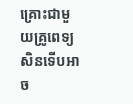គ្រោះជាមួយគ្រូពេទ្យសិនទើបអាច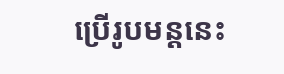ប្រើរូបមន្តនេះ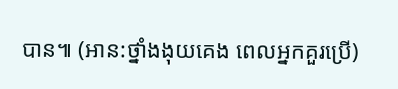បាន៕ (អាន:ថ្នាំងងុយគេង ពេលអ្នកគួរប្រើ)